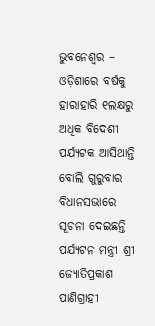ଭୁବନେଶ୍ୱର – ଓଡ଼ିଶାରେ ବର୍ଷକୁ ହାରାହାରି ୧ଲକ୍ଷରୁ ଅଧିକ ବିଦେଶୀ ପର୍ଯ୍ୟଟକ ଆସିଥାନ୍ତି ବୋଲି ଗୁରୁବାର ବିଧାନସଭାରେ ସୂଚନା ଦେଇଛନ୍ତି ପର୍ଯ୍ୟଟନ ମନ୍ତ୍ରୀ ଶ୍ରୀ ଜ୍ୟୋତିପ୍ରକାଶ ପାଣିଗ୍ରାହୀ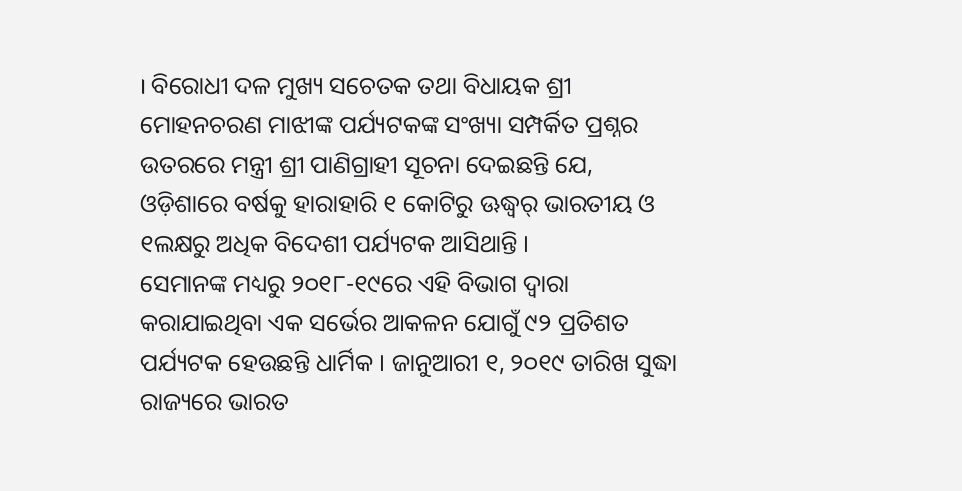। ବିରୋଧୀ ଦଳ ମୁଖ୍ୟ ସଚେତକ ତଥା ବିଧାୟକ ଶ୍ରୀ ମୋହନଚରଣ ମାଝୀଙ୍କ ପର୍ଯ୍ୟଟକଙ୍କ ସଂଖ୍ୟା ସମ୍ପର୍କିତ ପ୍ରଶ୍ନର ଉତରରେ ମନ୍ତ୍ରୀ ଶ୍ରୀ ପାଣିଗ୍ରାହୀ ସୂଚନା ଦେଇଛନ୍ତି ଯେ, ଓଡ଼ିଶାରେ ବର୍ଷକୁ ହାରାହାରି ୧ କୋଟିରୁ ଊଦ୍ଧ୍ୱର୍ ଭାରତୀୟ ଓ ୧ଲକ୍ଷରୁ ଅଧିକ ବିଦେଶୀ ପର୍ଯ୍ୟଟକ ଆସିଥାନ୍ତି ।
ସେମାନଙ୍କ ମଧ୍ୟରୁ ୨୦୧୮-୧୯ରେ ଏହି ବିଭାଗ ଦ୍ୱାରା କରାଯାଇଥିବା ଏକ ସର୍ଭେର ଆକଳନ ଯୋଗୁଁ ୯୨ ପ୍ରତିଶତ ପର୍ଯ୍ୟଟକ ହେଉଛନ୍ତି ଧାର୍ମିକ । ଜାନୁଆରୀ ୧, ୨୦୧୯ ତାରିଖ ସୁଦ୍ଧା ରାଜ୍ୟରେ ଭାରତ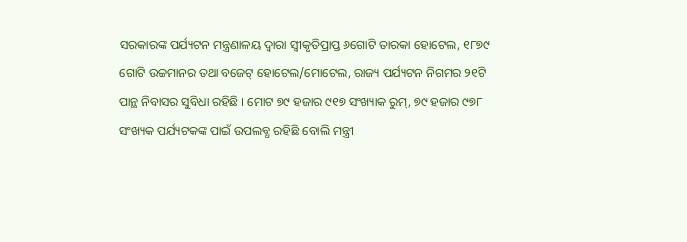ସରକାରଙ୍କ ପର୍ଯ୍ୟଟନ ମନ୍ତ୍ରଣାଳୟ ଦ୍ୱାରା ସ୍ୱୀକୃତିପ୍ରାପ୍ତ ୬ଗୋଟି ତାରକା ହୋଟେଲ, ୧୮୭୯ ଗୋଟି ଉଚ୍ଚମାନର ତଥା ବଜେଟ୍ ହୋଟେଲ/ମୋଟେଲ, ରାଜ୍ୟ ପର୍ଯ୍ୟଟନ ନିଗମର ୨୧ଟି ପାନ୍ଥ ନିବାସର ସୁବିଧା ରହିଛି । ମୋଟ ୭୯ ହଜାର ୯୧୭ ସଂଖ୍ୟାକ ରୁମ୍, ୭୯ ହଜାର ୯୭୮ ସଂଖ୍ୟକ ପର୍ଯ୍ୟଟକଙ୍କ ପାଇଁ ଉପଲବ୍ଧ ରହିଛି ବୋଲି ମନ୍ତ୍ରୀ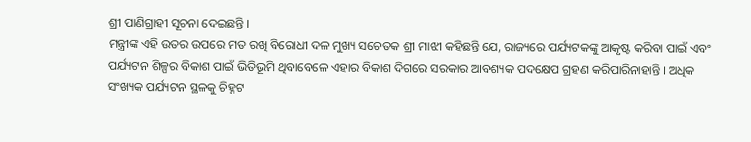ଶ୍ରୀ ପାଣିଗ୍ରାହୀ ସୂଚନା ଦେଇଛନ୍ତି ।
ମନ୍ତ୍ରୀଙ୍କ ଏହି ଉତର ଉପରେ ମତ ରଖି ବିରୋଧୀ ଦଳ ମୁଖ୍ୟ ସଚେତକ ଶ୍ରୀ ମାଝୀ କହିଛନ୍ତି ଯେ, ରାଜ୍ୟରେ ପର୍ଯ୍ୟଟକଙ୍କୁ ଆକୃଷ୍ଟ କରିବା ପାଇଁ ଏବଂ ପର୍ଯ୍ୟଟନ ଶିଳ୍ପର ବିକାଶ ପାଇଁ ଭିତିଭୂମି ଥିବାବେଳେ ଏହାର ବିକାଶ ଦିଗରେ ସରକାର ଆବଶ୍ୟକ ପଦକ୍ଷେପ ଗ୍ରହଣ କରିପାରିନାହାନ୍ତି । ଅଧିକ ସଂଖ୍ୟକ ପର୍ଯ୍ୟଟନ ସ୍ଥଳକୁ ଚିହ୍ନଟ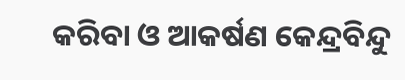କରିବା ଓ ଆକର୍ଷଣ କେନ୍ଦ୍ରବିନ୍ଦୁ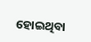ହୋଇଥିବା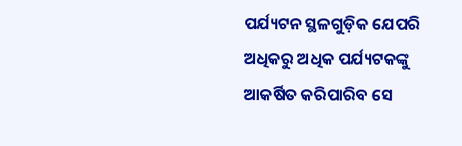ପର୍ଯ୍ୟଟନ ସ୍ଥଳଗୁଡ଼ିକ ଯେପରି ଅଧିକରୁ ଅଧିକ ପର୍ଯ୍ୟଟକଙ୍କୁ ଆକର୍ଷିତ କରିପାରିବ ସେ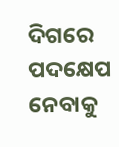ଦିଗରେ ପଦକ୍ଷେପ ନେବାକୁ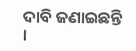ଦାବି ଜଣାଇଛନ୍ତି ।